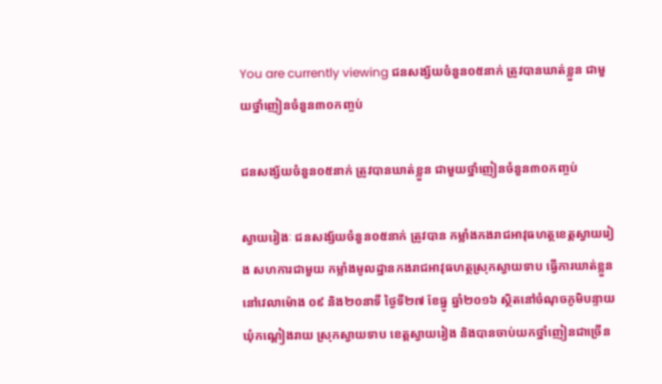You are currently viewing ជនសង្ស័យចំនួន០៥នាក់ ត្រូវបានឃាត់ខ្លួន ជាមួយថ្នាំញៀនចំនួន៣០កញ្ចប់

ជនសង្ស័យចំនួន០៥នាក់ ត្រូវបានឃាត់ខ្លួន ជាមួយថ្នាំញៀនចំនួន៣០កញ្ចប់

ស្វាយរៀងៈ ជនសង្ស័យចំនួន០៥នាក់ ត្រូវបាន កម្លាំងកងរាជអាវុធហត្ថខេត្តស្វាយរៀង សហការជាមួយ កម្លាំងមូលដ្ឋានកងរាជអាវុធហត្ថស្រុកស្វាយទាប ធ្វើការឃាត់ខ្លួន នៅវេលាម៉ោង ០៩ និង២០នាទី ថ្ងៃទី២៧ ខែធ្នូ ឆ្នាំ២០១៦ ស្ថិតនៅចំណុចភូមិបន្ទាយ ឃុំកណ្តៀងរាយ ស្រុកស្វាយទាប ខេត្តស្វាយរៀង និងបានចាប់យកថ្នាំញៀនជាច្រើន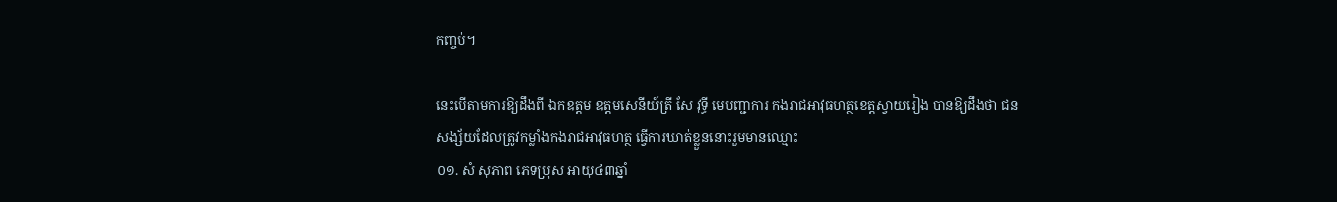កញ្ចប់។

នេះបើតាមការឱ្យដឹងពី ឯកឧត្តម ឧត្តមសេនីយ៍ត្រី សែ វុទ្ធី មេបញ្ជាការ កងរាជអាវុធហត្ថខេត្តស្វាយរៀង បានឱ្យដឹងថា ជនសង្ស័យដែលត្រូវកម្លាំងកងរាជអាវុធហត្ថ ធ្វើការឃាត់ខ្លួននោះរួមមានឈ្មោះ
០១. សំ សុភាព ភេទប្រុស អាយុ៤៣ឆ្នាំ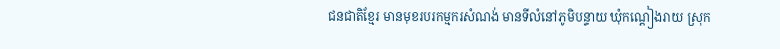ជនជាតិខ្មែរ មានមុខរបរកម្មករសំណង់ មានទីលំនៅភូមិបន្ទាយ ឃុំកណ្តៀងរាយ ស្រុក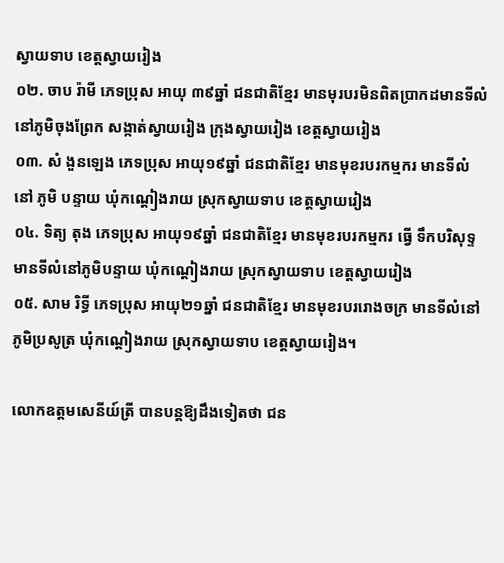ស្វាយទាប ខេត្តស្វាយរៀង
០២. ចាប រ៉ាមី ភេទប្រុស អាយុ ៣៩ឆ្នាំ ជនជាតិខ្មែរ មានមុរបរមិនពិតប្រាកដមានទីលំនៅភូមិចុងព្រែក សង្កាត់ស្វាយរៀង ក្រុងស្វាយរៀង ខេត្តស្វាយរៀង
០៣. សំ ងួនឡេង ភេទប្រុស អាយុ១៩ឆ្នាំ ជនជាតិខ្មែរ មានមុខរបរកម្មករ មានទីលំនៅ ភូមិ បន្ទាយ ឃុំកណ្តៀងរាយ ស្រុកស្វាយទាប ខេត្តស្វាយរៀង
០៤. ទិត្យ តុង ភេទប្រុស អាយុ១៩ឆ្នាំ ជនជាតិខ្មែរ មានមុខរបរកម្មករ ធ្វើ ទឹកបរិសុទ្ទមានទីលំនៅភូមិបន្ទាយ ឃុំកណ្តៀងរាយ ស្រុកស្វាយទាប ខេត្តស្វាយរៀង
០៥. សាម រិទ្ធី ភេទប្រុស អាយុ២១ឆ្នាំ ជនជាតិខ្មែរ មានមុខរបររោងចក្រ មានទីលំនៅភូមិប្រសូត្រ ឃុំកណ្តៀងរាយ ស្រុកស្វាយទាប ខេត្តស្វាយរៀង។

លោកឧត្តមសេនីយ៍ត្រី បានបន្តឱ្យដឹងទៀតថា ជន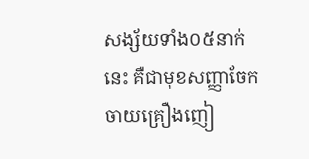សង្ស័យទាំង០៥នាក់នេះ គឺជាមុខសញ្ញាចែកចាយគ្រឿងញៀ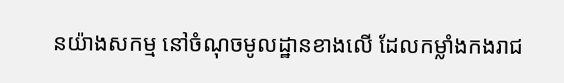នយ៉ាងសកម្ម នៅចំណុចមូលដ្ឋានខាងលើ ដែលកម្លាំងកងរាជ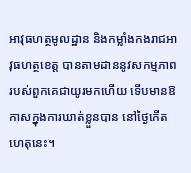អាវុធហត្ថមូលដ្ឋាន និងកម្លាំងកងរាជអាវុធហត្ថខេត្ត បានតាមដាននូវសកម្មភាពរបស់ពួកគេជាយូរមកហើយ ទើបមានឱកាសក្នុងការឃាត់ខ្លួនបាន នៅថ្ងៃកើតហេតុនេះ។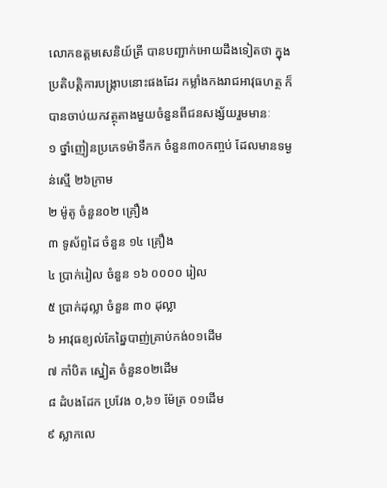លោកឧត្តមសេនិយ៍ត្រី បានបញ្ជាក់អោយដឹងទៀតថា ក្នុងប្រតិបត្តិការបង្ក្រាបនោះផងដែរ កម្លាំងកងរាជអាវុធហត្ថ ក៏បានចាប់យកវត្ថុតាងមួយចំនួនពីជនសង្ស័យរួមមានៈ
១ ថ្នាំញៀនប្រភេទម៉ាទឹកក ចំនួន៣០កញ្ចប់ ដែលមានទម្ងន់ស្មើ ២៦ក្រាម
២ ម៉ូតូ ចំនួន០២ គ្រឿង
៣ ទូស័ព្ទដៃ ចំនួន ១៤ គ្រឿង
៤ ប្រាក់រៀល ចំនួន ១៦ ០០០០ រៀល
៥ ប្រាក់ដុល្លា ចំនួន ៣០ ដុល្លា
៦ អាវុធខ្យល់កែឆ្នៃបាញ់គ្រាប់កង់០១ដើម
៧ កាំបិត ស្នៀត ចំនួន០២ដើម
៨ ដំបងដែក ប្រវែង ០,៦១ ម៉ែត្រ ០១ដើម
៩ ស្លាកលេ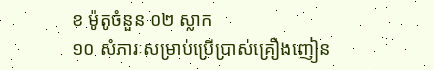ខ ម៉ូតូចំនួន ០២ ស្លាក
១០ សំភារៈសម្រាប់ប្រើប្រាស់គ្រឿងញៀន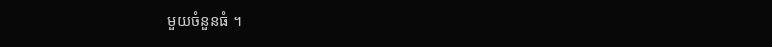មួយចំនួនធំ ។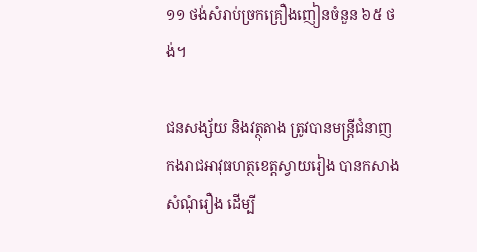១១ ថង់សំរាប់ច្រកគ្រឿងញៀនចំនួន ៦៥ ថង់។

ជនសង្ស័យ និងវត្ថុតាង ត្រូវបានមន្ត្រីជំនាញកងរាជអាវុធហត្ថខេត្តស្វាយរៀង បានកសាងសំណុំរឿង ដើម្បី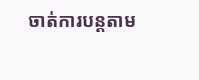ចាត់ការបន្តតាម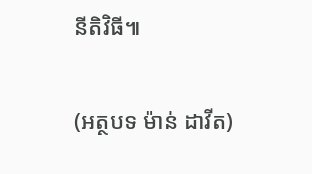នីតិវិធី៕


(អត្ថបទ ម៉ាន់ ដាវីត)